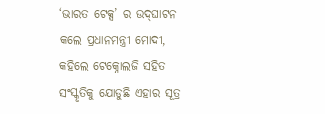‘ଭାରତ ଟେକ୍ସ’ ର ଉଦ୍‌ଘାଟନ କଲେ ପ୍ରଧାନମନ୍ତ୍ରୀ ମୋଦୀ, କହିଲେ ଟେକ୍ନୋଲଜି ସହିତ ସଂସ୍କୃତିକୁ ଯୋଡୁଛି ଏହାର ସୂତ୍ର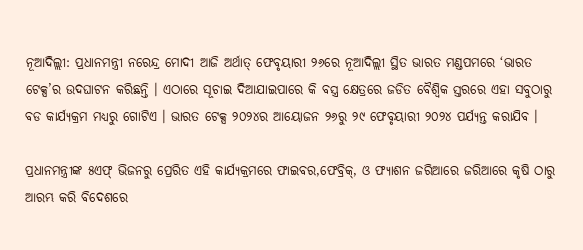ନୂଆଦିଲ୍ଲୀ: ପ୍ରଧାନମନ୍ତ୍ରୀ ନରେନ୍ଦ୍ର ମୋଦୀ ଆଜି ଅର୍ଥାତ୍ ଫେବୃୟାରୀ ୨୬ରେ ନୂଆଦିଲ୍ଲୀ ସ୍ଥିତ ଭାରତ ମଣ୍ଡପମରେ ‘ଭାରତ ଟେକ୍ସ’ର ଉଦଘାଟନ କରିଛନ୍ତି । ଏଠାରେ ସୂଚାଇ ଦିଆଯାଇପାରେ କି ବସ୍ତ୍ର କ୍ଷେତ୍ରରେ ଜଡିତ ବୈଶ୍ୱିକ ସ୍ତରରେ ଏହା ସବୁଠାରୁ ବଡ କାର୍ଯ୍ୟକ୍ରମ ମଧ୍ୟରୁ ଗୋଟିଏ । ଭାରତ ଟେକ୍ସ ୨୦୨୪ର ଆୟୋଜନ ୨୬ରୁ ୨୯ ଫେବୃୟାରୀ ୨୦୨୪ ପର୍ଯ୍ୟନ୍ତ କରାଯିବ ।

ପ୍ରଧାନମନ୍ତ୍ରୀଙ୍କ ୫ଏଫ୍ ଭିଜନରୁ ପ୍ରେରିତ ଏହି କାର୍ଯ୍ୟକ୍ରମରେ ଫାଇବର,ଫେବ୍ରିକ୍‌, ଓ ଫ୍ୟାଶନ ଜରିଆରେ ଜରିଆରେ କୃଷି ଠାରୁ ଆରମ୍ଭ କରି ବିଦେଶରେ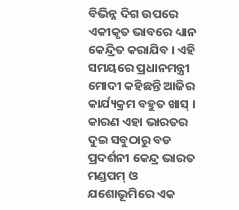ବିଭିନ୍ନ ଦିଗ ଉପରେ ଏକୀକୃତ ଭାବରେ ଧ୍ୟାନ କେନ୍ଦ୍ରିତ କରାଯିବ । ଏହି ସମୟରେ ପ୍ରଧାନମନ୍ତ୍ରୀ ମୋଦୀ କହିଛନ୍ତି ଆଜିର କାର୍ଯ୍ୟକ୍ରମ ବହୁତ ଖାସ୍ । କାରଣ ଏହା ଭାରତର ଦୁଇ ସବୁଠାରୁ ବଡ ପ୍ରଦର୍ଶନୀ କେନ୍ଦ୍ର ଭାରତ ମଣ୍ଡପମ୍ ଓ ଯଶୋଭୂମିରେ ଏକ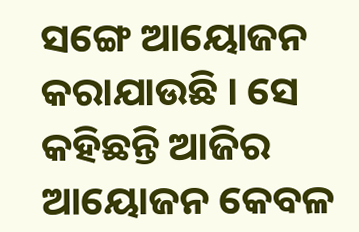ସଙ୍ଗେ ଆୟୋଜନ କରାଯାଉଛି । ସେ କହିଛନ୍ତି ଆଜିର ଆୟୋଜନ କେବଳ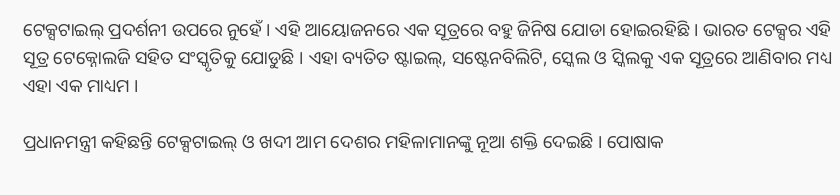ଟେକ୍ସଟାଇଲ୍ ପ୍ରଦର୍ଶନୀ ଉପରେ ନୁହେଁ । ଏହି ଆୟୋଜନରେ ଏକ ସୂତ୍ରରେ ବହୁ ଜିନିଷ ଯୋଡା ହୋଇରହିଛି । ଭାରତ ଟେକ୍ସର ଏହି ସୂତ୍ର ଟେକ୍ନୋଲଜି ସହିତ ସଂସ୍କୃତିକୁ ଯୋଡୁଛି । ଏହା ବ୍ୟତିତ ଷ୍ଟାଇଲ୍‌, ସଷ୍ଟେନବିଲିଟି, ସ୍କେଲ ଓ ସ୍କିଲକୁ ଏକ ସୂତ୍ରରେ ଆଣିବାର ମଧ୍ୟ ଏହା ଏକ ମାଧ୍ୟମ ।

ପ୍ରଧାନମନ୍ତ୍ରୀ କହିଛନ୍ତି ଟେକ୍ସଟାଇଲ୍ ଓ ଖଦୀ ଆମ ଦେଶର ମହିଳାମାନଙ୍କୁ ନୂଆ ଶକ୍ତି ଦେଇଛି । ପୋଷାକ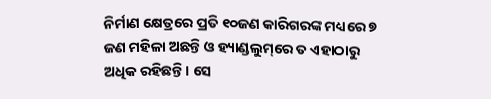ନିର୍ମାଣ କ୍ଷେତ୍ରରେ ପ୍ରତି ୧୦ଜଣ କାରିଗରଙ୍କ ମଧ୍ୟରେ ୭ ଜଣ ମହିଳା ଅଛନ୍ତି ଓ ହ୍ୟାଣ୍ଡଲୁମ୍‌ରେ ତ ଏହାଠାରୁ ଅଧିକ ରହିଛନ୍ତି । ସେ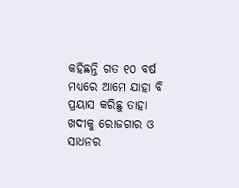କହିଛନ୍ତି ଗତ ୧୦ ବର୍ଷ ମଧ୍ୟରେ ଆମେ ଯାହା ବି ପ୍ରୟାସ କରିଛୁ ତାହା ଖଦୀକୁ ରୋଜଗାର ଓ ସାଧନର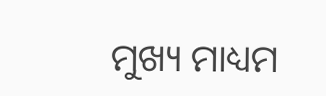ମୁଖ୍ୟ ମାଧ୍ୟମ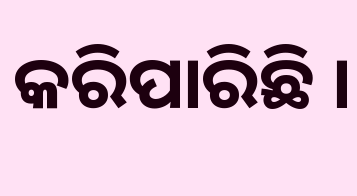କରିପାରିଛି ।